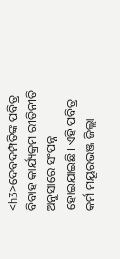<h3>ଦେବଦମ୍ପତିଙ୍କ ପବିତ୍ର ବିବାହ କାର୍ଯ୍ୟକ୍ରମ ରୀତିନୀତି ଅନୁସାରେ ସଂପନ୍ନ ହୋଇଯାଇଛି। ଏହି ପବିତ୍ର କର୍ମ ମୟୂରଭଞ୍ଜ ଜିଲ୍ଲା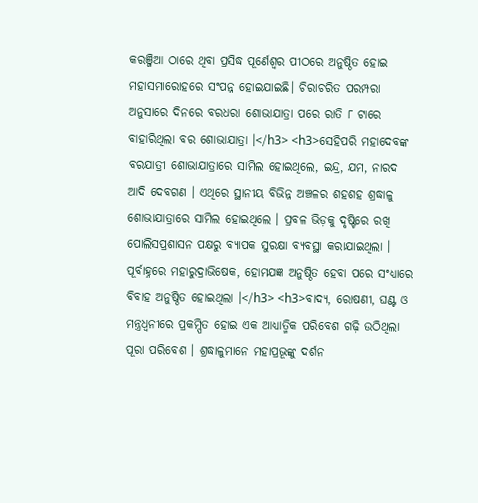କରଞ୍ଜିଆ ଠାରେ ଥିବା ପ୍ରସିଦ୍ଧ ପୂର୍ଣେଶ୍ୱର ପୀଠରେ ଅନୁଷ୍ଠିତ ହୋଇ ମହାସମାରୋହରେ ସଂପନ୍ନ ହୋଇଯାଇଛି। ଚିରାଚରିତ ପରମ୍ପରା ଅନୁସାରେ ଦିନରେ ବରଧରା ଶୋଭାଯାତ୍ରା ପରେ ରାତି ୮ ଟାରେ ବାହାରିଥିଲା ବର ଶୋଭାଯାତ୍ରା ।</h3> <h3>ସେହିପରି ମହାଦେବଙ୍କ ବରଯାତ୍ରୀ ଶୋଭାଯାତ୍ରାରେ ସାମିଲ ହୋଇଥିଲେ, ଇନ୍ଦ୍ର, ଯମ, ନାରଦ ଆଦି ଦେବଗଣ । ଏଥିରେ ସ୍ଥାନୀୟ ବିଭିନ୍ନ ଅଞ୍ଚଳର ଶହଶହ ଶ୍ରଦ୍ଧାଳୁ ଶୋଭାଯାତ୍ରାରେ ସାମିଲ ହୋଇଥିଲେ । ପ୍ରବଳ ଭିଡ଼କୁ ଦୃଷ୍ଟିରେ ରଖି ପୋଲିସପ୍ରଶାସନ ପକ୍ଷରୁ ବ୍ୟାପକ ସୁରକ୍ଷା ବ୍ୟବସ୍ଥା କରାଯାଇଥିଲା । ପୂର୍ବାହ୍ନରେ ମହାରୁଦ୍ରାଭିଷେକ, ହୋମଯଜ୍ଞ ଅନୁଷ୍ଠିତ ହେବା ପରେ ସଂଧ୍ୟାରେ ବିବାହ ଅନୁଷ୍ଠିତ ହୋଇଥିଲା ।</h3> <h3>ବାଦ୍ୟ, ରୋଷଣୀ, ଘଣ୍ଟ ଓ ମନ୍ତ୍ରଧ୍ୱନୀରେ ପ୍ରକମ୍ପିତ ହୋଇ ଏକ ଆଧ୍ୟାତ୍ମିକ ପରିବେଶ ଗଢ଼ି ଉଠିଥିଲା ପୂରା ପରିବେଶ । ଶ୍ରଦ୍ଧାଳୁମାନେ ମହାପ୍ରଭୂଙ୍କୁ ଦର୍ଶନ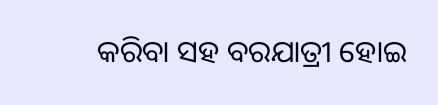କରିବା ସହ ବରଯାତ୍ରୀ ହୋଇ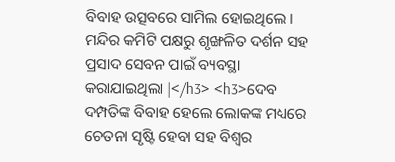ବିବାହ ଉତ୍ସବରେ ସାମିଲ ହୋଇଥିଲେ । ମନ୍ଦିର କମିଟି ପକ୍ଷରୁ ଶୃଙ୍ଖଳିତ ଦର୍ଶନ ସହ ପ୍ରସାଦ ସେବନ ପାଇଁ ବ୍ୟବସ୍ଥା କରାଯାଇଥିଲା |</h3> <h3>ଦେବ ଦମ୍ପତିଙ୍କ ବିବାହ ହେଲେ ଲୋକଙ୍କ ମଧ୍ୟରେ ଚେତନା ସୃଷ୍ଟି ହେବା ସହ ବିଶ୍ୱର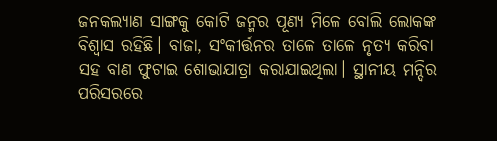ଜନକଲ୍ୟାଣ ସାଙ୍ଗକୁ କୋଟି ଜନ୍ମର ପୂଣ୍ୟ ମିଳେ ବୋଲି ଲୋକଙ୍କ ବିଶ୍ୱାସ ରହିଛି। ବାଜା, ସଂକୀର୍ତ୍ତନର ତାଳେ ତାଳେ ନୃତ୍ୟ କରିବା ସହ ବାଣ ଫୁଟାଇ ଶୋଭାଯାତ୍ରା କରାଯାଇଥିଲା। ସ୍ଥାନୀୟ ମନ୍ଦିର ପରିସରରେ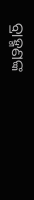ବ୍ରାହ୍ମଣଙ୍କ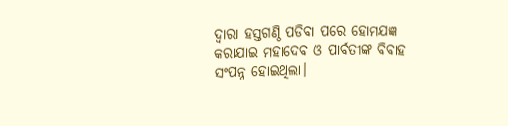ଦ୍ୱାରା ହସ୍ତଗଣ୍ଠି ପଡିବା ପରେ ହୋମଯଜ୍ଞ କରାଯାଇ ମହାଦେବ ଓ ପାର୍ବତୀଙ୍କ ବିବାହ ସଂପନ୍ନ ହୋଇଥିଲା।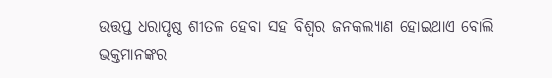ଉତ୍ତପ୍ତ ଧରାପୃଷ୍ଠ ଶୀତଳ ହେବା ସହ ବିଶ୍ୱର ଜନକଲ୍ୟାଣ ହୋଇଥାଏ ବୋଲି ଭକ୍ତମାନଙ୍କର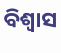ବିଶ୍ୱାସ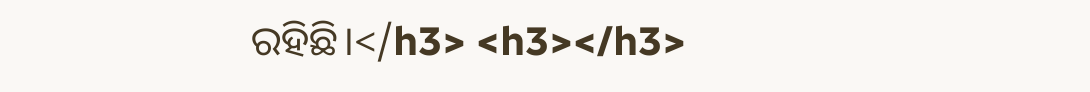ରହିଛି।</h3> <h3></h3>